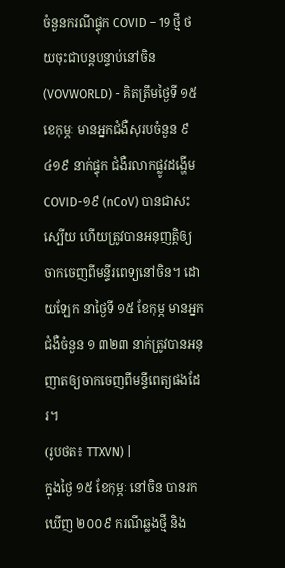ចំនួនករណីផ្ទុក COVID – 19 ថ្មី ថយចុះជាបន្តបន្ទាប់នៅចិន
(VOVWORLD) - គិតត្រឹមថ្ងៃទី ១៥ខេកុម្ភៈ មានអ្នកជំងឺសុរបចំនួន ៩ ៤១៩ នាក់ផ្ទុក ជំងឺរលាកផ្លូវដង្ហើម COVID-១៩ (nCoV) បានជាសះស្បើយ ហើយត្រូវបានអនុញត្តិឲ្យចាកចេញពីមន្ទីរពេទ្យនៅចិន។ ដោយឡែក នាថ្ងៃទី ១៥ ខែកុម្ភ មានអ្នកជំងឺចំនួន ១ ៣២៣ នាក់ត្រូវបានអនុញាតឲ្យចាកចេញពីមន្ទីពេត្យផងដែរ។
(រូបថត៖ TTXVN) |
ក្នុងថ្ងៃ ១៥ ខែកុម្ភៈ នៅចិន បានរកឃើញ ២០០៩ ករណីឆ្លងថ្មី និង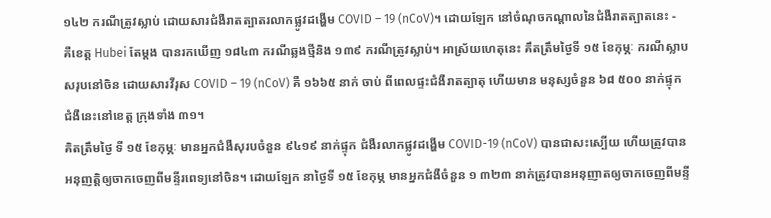១៤២ ករណីត្រូវស្លាប់ ដោយសារជំងឺរាតត្បាតរលាកផ្លូវដង្ហើម COVID – 19 (nCoV)។ ដោយឡែក នៅចំណុចកណ្ដាលនៃជំងឺរាតត្បាតនេះ - គឺខេត្ត Hubei តែម្ដង បានរកឃើញ ១៨៤៣ ករណីឆ្លងថ្មីនិង ១៣៩ ករណីត្រូវស្លាប់។ អាស្រ័យហេតុនេះ គឹតត្រឹមថ្ងៃទី ១៥ ខែកុម្ភៈ ករណីស្លាបសរុបនៅចិន ដោយសារវីរុស COVID – 19 (nCoV) គឺ ១៦៦៥ នាក់ ចាប់ ពីពេលផ្ទះជំងឺរាតត្បាតុ ហើយមាន មនុស្សចំនួន ៦៨ ៥០០ នាក់ផ្ទុកជំងឺនេះនៅខេត្ត ក្រុងទាំង ៣១។
គិតត្រឹមថ្ងៃ ទី ១៥ ខែកុម្ភៈ មានអ្នកជំងឺសុរបចំនួន ៩៤១៩ នាក់ផ្ទុក ជំងឺរលាកផ្លូវដង្ហើម COVID-19 (nCoV) បានជាសះស្បើយ ហើយត្រូវបានអនុញត្តិឲ្យចាកចេញពីមន្ទីរពេទ្យនៅចិន។ ដោយឡែក នាថ្ងៃទី ១៥ ខែកុម្ភ មានអ្នកជំងឺចំនួន ១ ៣២៣ នាក់ត្រូវបានអនុញាតឲ្យចាកចេញពីមន្ទី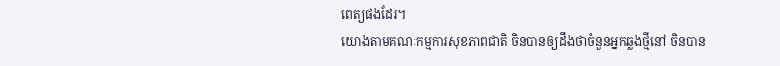ពេត្យផងដែរ។
យោងតាមគណៈកម្មការសុខភាពជាតិ ចិនបានឲ្យដឹងថាចំនួនអ្នកឆ្លងថ្មីនៅ ចិនបាន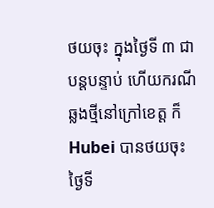ថយចុះ ក្នុងថ្ងៃទី ៣ ជាបន្តបន្ទាប់ ហើយករណីឆ្លងថ្មីនៅក្រៅខេត្ត ក៏ Hubei បានថយចុះថ្ងៃទី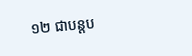១២ ជាបន្តប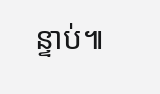ន្ទាប់៕